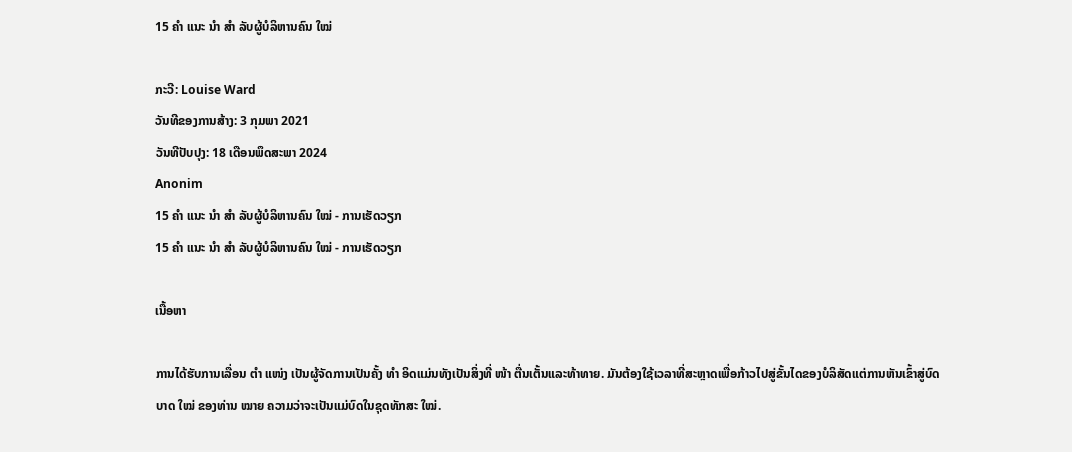15 ຄຳ ແນະ ນຳ ສຳ ລັບຜູ້ບໍລິຫານຄົນ ໃໝ່

ກະວີ: Louise Ward
ວັນທີຂອງການສ້າງ: 3 ກຸມພາ 2021
ວັນທີປັບປຸງ: 18 ເດືອນພຶດສະພາ 2024
Anonim
15 ຄຳ ແນະ ນຳ ສຳ ລັບຜູ້ບໍລິຫານຄົນ ໃໝ່ - ການເຮັດວຽກ
15 ຄຳ ແນະ ນຳ ສຳ ລັບຜູ້ບໍລິຫານຄົນ ໃໝ່ - ການເຮັດວຽກ

ເນື້ອຫາ

ການໄດ້ຮັບການເລື່ອນ ຕຳ ແໜ່ງ ເປັນຜູ້ຈັດການເປັນຄັ້ງ ທຳ ອິດແມ່ນທັງເປັນສິ່ງທີ່ ໜ້າ ຕື່ນເຕັ້ນແລະທ້າທາຍ. ມັນຕ້ອງໃຊ້ເວລາທີ່ສະຫຼາດເພື່ອກ້າວໄປສູ່ຂັ້ນໄດຂອງບໍລິສັດແຕ່ການຫັນເຂົ້າສູ່ບົດບາດ ໃໝ່ ຂອງທ່ານ ໝາຍ ຄວາມວ່າຈະເປັນແມ່ບົດໃນຊຸດທັກສະ ໃໝ່.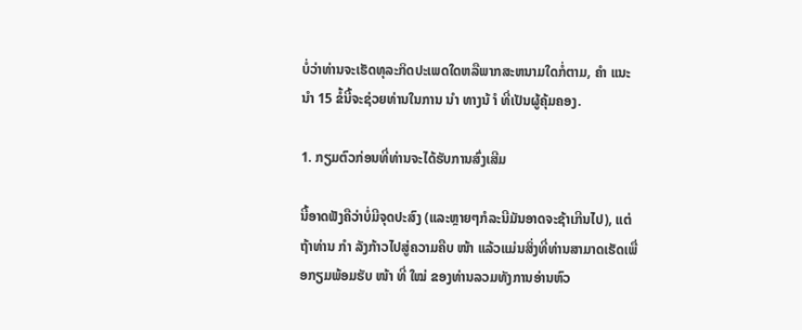ບໍ່ວ່າທ່ານຈະເຮັດທຸລະກິດປະເພດໃດຫລືພາກສະຫນາມໃດກໍ່ຕາມ, ຄຳ ແນະ ນຳ 15 ຂໍ້ນີ້ຈະຊ່ວຍທ່ານໃນການ ນຳ ທາງນ້ ຳ ທີ່ເປັນຜູ້ຄຸ້ມຄອງ.

1. ກຽມຕົວກ່ອນທີ່ທ່ານຈະໄດ້ຮັບການສົ່ງເສີມ

ນີ້ອາດຟັງຄືວ່າບໍ່ມີຈຸດປະສົງ (ແລະຫຼາຍໆກໍລະນີມັນອາດຈະຊ້າເກີນໄປ), ແຕ່ຖ້າທ່ານ ກຳ ລັງກ້າວໄປສູ່ຄວາມຄືບ ໜ້າ ແລ້ວແມ່ນສິ່ງທີ່ທ່ານສາມາດເຮັດເພື່ອກຽມພ້ອມຮັບ ໜ້າ ທີ່ ໃໝ່ ຂອງທ່ານລວມທັງການອ່ານຫົວ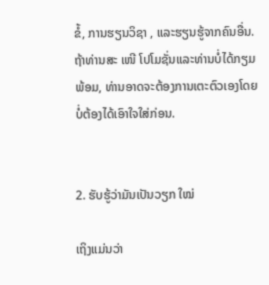ຂໍ້, ການຮຽນວິຊາ , ແລະຮຽນຮູ້ຈາກຄົນອື່ນ. ຖ້າທ່ານສະ ເໜີ ໂປໂມຊັ່ນແລະທ່ານບໍ່ໄດ້ກຽມພ້ອມ, ທ່ານອາດຈະຕ້ອງການເຕະຕົວເອງໂດຍບໍ່ຕ້ອງໄດ້ເອົາໃຈໃສ່ກ່ອນ.


2. ຮັບຮູ້ວ່າມັນເປັນວຽກ ໃໝ່

ເຖິງແມ່ນວ່າ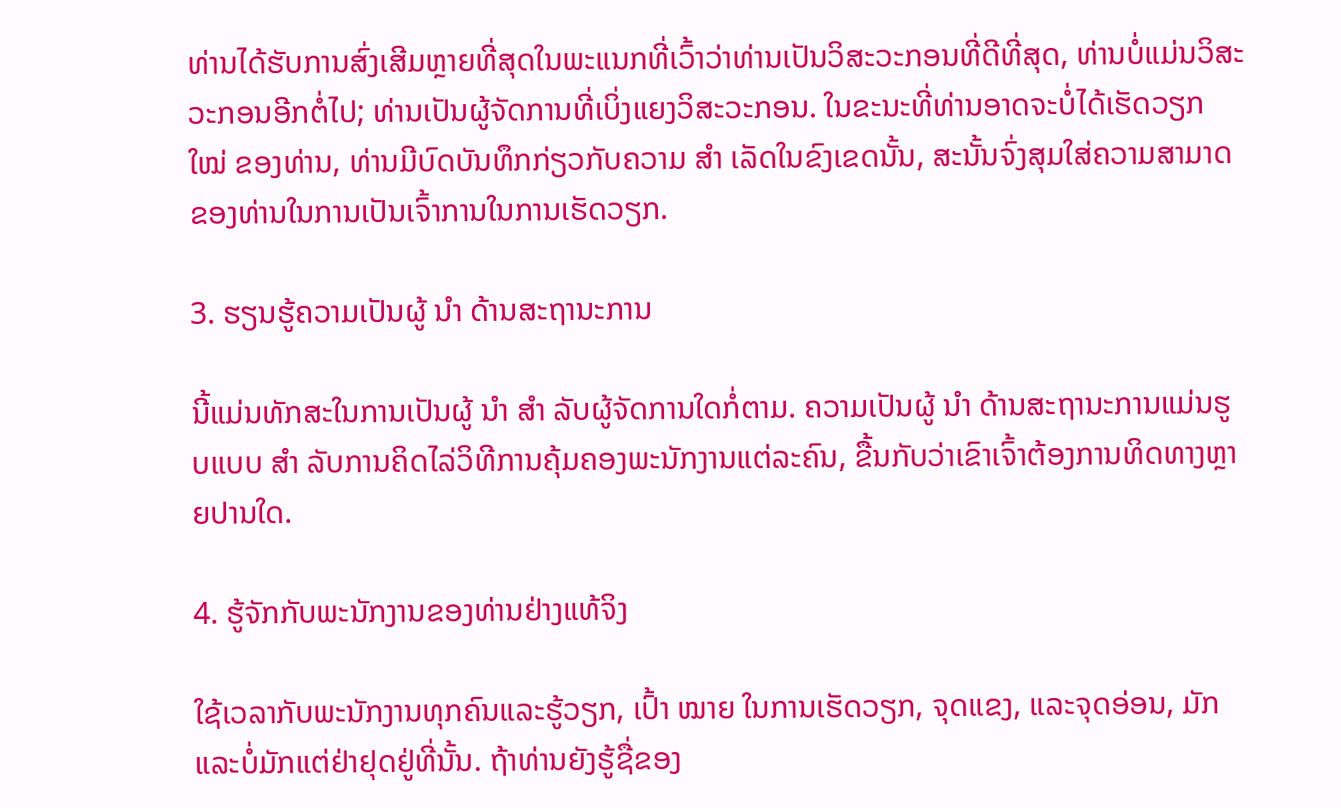ທ່ານໄດ້ຮັບການສົ່ງເສີມຫຼາຍທີ່ສຸດໃນພະແນກທີ່ເວົ້າວ່າທ່ານເປັນວິສະວະກອນທີ່ດີທີ່ສຸດ, ທ່ານບໍ່ແມ່ນວິສະວະກອນອີກຕໍ່ໄປ; ທ່ານເປັນຜູ້ຈັດການທີ່ເບິ່ງແຍງວິສະວະກອນ. ໃນຂະນະທີ່ທ່ານອາດຈະບໍ່ໄດ້ເຮັດວຽກ ໃໝ່ ຂອງທ່ານ, ທ່ານມີບົດບັນທຶກກ່ຽວກັບຄວາມ ສຳ ເລັດໃນຂົງເຂດນັ້ນ, ສະນັ້ນຈົ່ງສຸມໃສ່ຄວາມສາມາດຂອງທ່ານໃນການເປັນເຈົ້າການໃນການເຮັດວຽກ.

3. ຮຽນຮູ້ຄວາມເປັນຜູ້ ນຳ ດ້ານສະຖານະການ

ນີ້ແມ່ນທັກສະໃນການເປັນຜູ້ ນຳ ສຳ ລັບຜູ້ຈັດການໃດກໍ່ຕາມ. ຄວາມເປັນຜູ້ ນຳ ດ້ານສະຖານະການແມ່ນຮູບແບບ ສຳ ລັບການຄິດໄລ່ວິທີການຄຸ້ມຄອງພະນັກງານແຕ່ລະຄົນ, ຂື້ນກັບວ່າເຂົາເຈົ້າຕ້ອງການທິດທາງຫຼາຍປານໃດ.

4. ຮູ້ຈັກກັບພະນັກງານຂອງທ່ານຢ່າງແທ້ຈິງ

ໃຊ້ເວລາກັບພະນັກງານທຸກຄົນແລະຮູ້ວຽກ, ເປົ້າ ໝາຍ ໃນການເຮັດວຽກ, ຈຸດແຂງ, ແລະຈຸດອ່ອນ, ມັກແລະບໍ່ມັກແຕ່ຢ່າຢຸດຢູ່ທີ່ນັ້ນ. ຖ້າທ່ານຍັງຮູ້ຊື່ຂອງ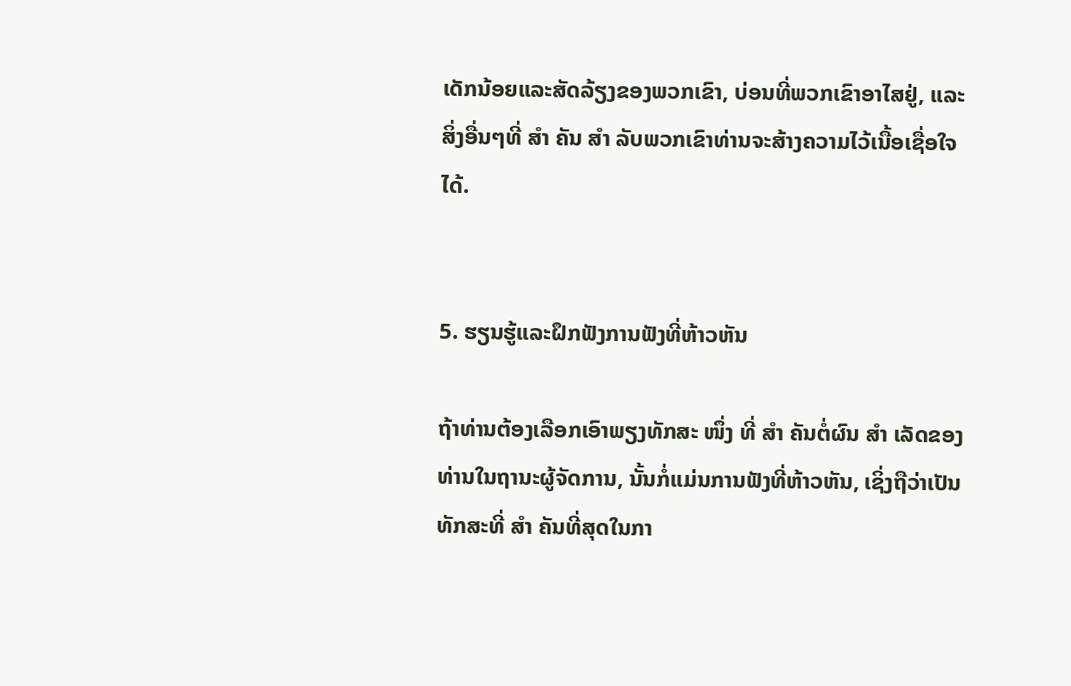ເດັກນ້ອຍແລະສັດລ້ຽງຂອງພວກເຂົາ, ບ່ອນທີ່ພວກເຂົາອາໄສຢູ່, ແລະສິ່ງອື່ນໆທີ່ ສຳ ຄັນ ສຳ ລັບພວກເຂົາທ່ານຈະສ້າງຄວາມໄວ້ເນື້ອເຊື່ອໃຈໄດ້.


5. ຮຽນຮູ້ແລະຝຶກຟັງການຟັງທີ່ຫ້າວຫັນ

ຖ້າທ່ານຕ້ອງເລືອກເອົາພຽງທັກສະ ໜຶ່ງ ທີ່ ສຳ ຄັນຕໍ່ຜົນ ສຳ ເລັດຂອງທ່ານໃນຖານະຜູ້ຈັດການ, ນັ້ນກໍ່ແມ່ນການຟັງທີ່ຫ້າວຫັນ, ເຊິ່ງຖືວ່າເປັນທັກສະທີ່ ສຳ ຄັນທີ່ສຸດໃນກາ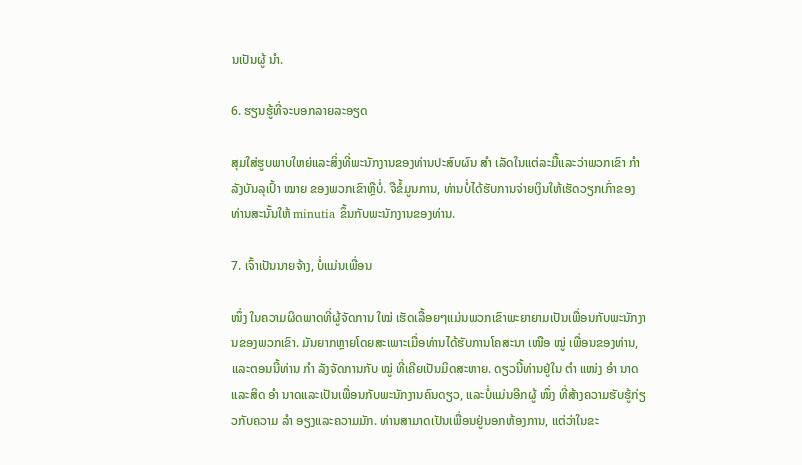ນເປັນຜູ້ ນຳ.

6. ຮຽນຮູ້ທີ່ຈະບອກລາຍລະອຽດ

ສຸມໃສ່ຮູບພາບໃຫຍ່ແລະສິ່ງທີ່ພະນັກງານຂອງທ່ານປະສົບຜົນ ສຳ ເລັດໃນແຕ່ລະມື້ແລະວ່າພວກເຂົາ ກຳ ລັງບັນລຸເປົ້າ ໝາຍ ຂອງພວກເຂົາຫຼືບໍ່. ຈືຂໍ້ມູນການ, ທ່ານບໍ່ໄດ້ຮັບການຈ່າຍເງິນໃຫ້ເຮັດວຽກເກົ່າຂອງທ່ານສະນັ້ນໃຫ້ minutia ຂຶ້ນກັບພະນັກງານຂອງທ່ານ.

7. ເຈົ້າເປັນນາຍຈ້າງ, ບໍ່ແມ່ນເພື່ອນ

ໜຶ່ງ ໃນຄວາມຜິດພາດທີ່ຜູ້ຈັດການ ໃໝ່ ເຮັດເລື້ອຍໆແມ່ນພວກເຂົາພະຍາຍາມເປັນເພື່ອນກັບພະນັກງານຂອງພວກເຂົາ. ມັນຍາກຫຼາຍໂດຍສະເພາະເມື່ອທ່ານໄດ້ຮັບການໂຄສະນາ ເໜືອ ໝູ່ ເພື່ອນຂອງທ່ານ, ແລະຕອນນີ້ທ່ານ ກຳ ລັງຈັດການກັບ ໝູ່ ທີ່ເຄີຍເປັນມິດສະຫາຍ. ດຽວນີ້ທ່ານຢູ່ໃນ ຕຳ ແໜ່ງ ອຳ ນາດແລະສິດ ອຳ ນາດແລະເປັນເພື່ອນກັບພະນັກງານຄົນດຽວ, ແລະບໍ່ແມ່ນອີກຜູ້ ໜຶ່ງ ທີ່ສ້າງຄວາມຮັບຮູ້ກ່ຽວກັບຄວາມ ລຳ ອຽງແລະຄວາມມັກ. ທ່ານສາມາດເປັນເພື່ອນຢູ່ນອກຫ້ອງການ, ແຕ່ວ່າໃນຂະ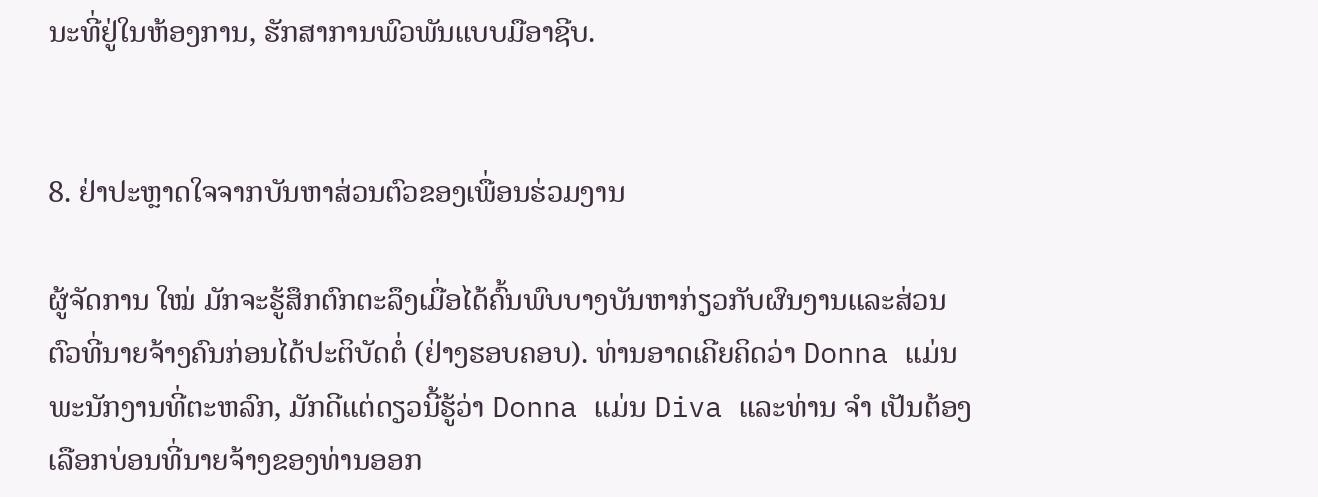ນະທີ່ຢູ່ໃນຫ້ອງການ, ຮັກສາການພົວພັນແບບມືອາຊີບ.


8. ຢ່າປະຫຼາດໃຈຈາກບັນຫາສ່ວນຕົວຂອງເພື່ອນຮ່ວມງານ

ຜູ້ຈັດການ ໃໝ່ ມັກຈະຮູ້ສຶກຕົກຕະລຶງເມື່ອໄດ້ຄົ້ນພົບບາງບັນຫາກ່ຽວກັບຜົນງານແລະສ່ວນຕົວທີ່ນາຍຈ້າງຄົນກ່ອນໄດ້ປະຕິບັດຕໍ່ (ຢ່າງຮອບຄອບ). ທ່ານອາດເຄີຍຄິດວ່າ Donna ແມ່ນພະນັກງານທີ່ຕະຫລົກ, ມັກດີແຕ່ດຽວນີ້ຮູ້ວ່າ Donna ແມ່ນ Diva ແລະທ່ານ ຈຳ ເປັນຕ້ອງເລືອກບ່ອນທີ່ນາຍຈ້າງຂອງທ່ານອອກ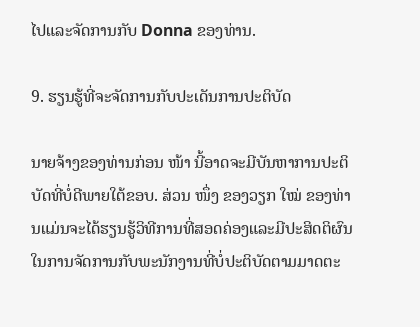ໄປແລະຈັດການກັບ Donna ຂອງທ່ານ.

9. ຮຽນຮູ້ທີ່ຈະຈັດການກັບປະເດັນການປະຕິບັດ

ນາຍຈ້າງຂອງທ່ານກ່ອນ ໜ້າ ນີ້ອາດຈະມີບັນຫາການປະຕິບັດທີ່ບໍ່ດີພາຍໃຕ້ຂອບ. ສ່ວນ ໜຶ່ງ ຂອງວຽກ ໃໝ່ ຂອງທ່ານແມ່ນຈະໄດ້ຮຽນຮູ້ວິທີການທີ່ສອດຄ່ອງແລະມີປະສິດຕິຜົນໃນການຈັດການກັບພະນັກງານທີ່ບໍ່ປະຕິບັດຕາມມາດຕະ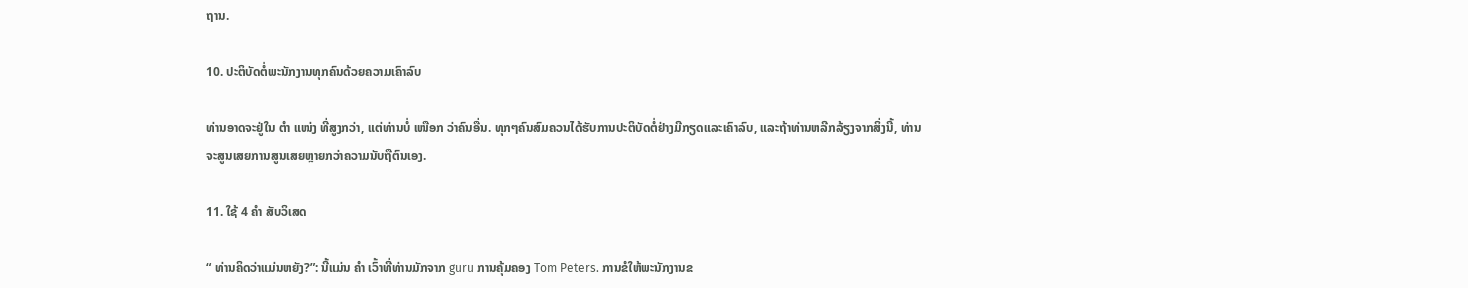ຖານ.

10. ປະຕິບັດຕໍ່ພະນັກງານທຸກຄົນດ້ວຍຄວາມເຄົາລົບ

ທ່ານອາດຈະຢູ່ໃນ ຕຳ ແໜ່ງ ທີ່ສູງກວ່າ, ແຕ່ທ່ານບໍ່ ເໜືອກ ວ່າຄົນອື່ນ. ທຸກໆຄົນສົມຄວນໄດ້ຮັບການປະຕິບັດຕໍ່ຢ່າງມີກຽດແລະເຄົາລົບ, ແລະຖ້າທ່ານຫລີກລ້ຽງຈາກສິ່ງນີ້, ທ່ານຈະສູນເສຍການສູນເສຍຫຼາຍກວ່າຄວາມນັບຖືຕົນເອງ.

11. ໃຊ້ 4 ຄຳ ສັບວິເສດ

“ ທ່ານຄິດວ່າແມ່ນຫຍັງ?”: ນີ້ແມ່ນ ຄຳ ເວົ້າທີ່ທ່ານມັກຈາກ guru ການຄຸ້ມຄອງ Tom Peters. ການຂໍໃຫ້ພະນັກງານຂ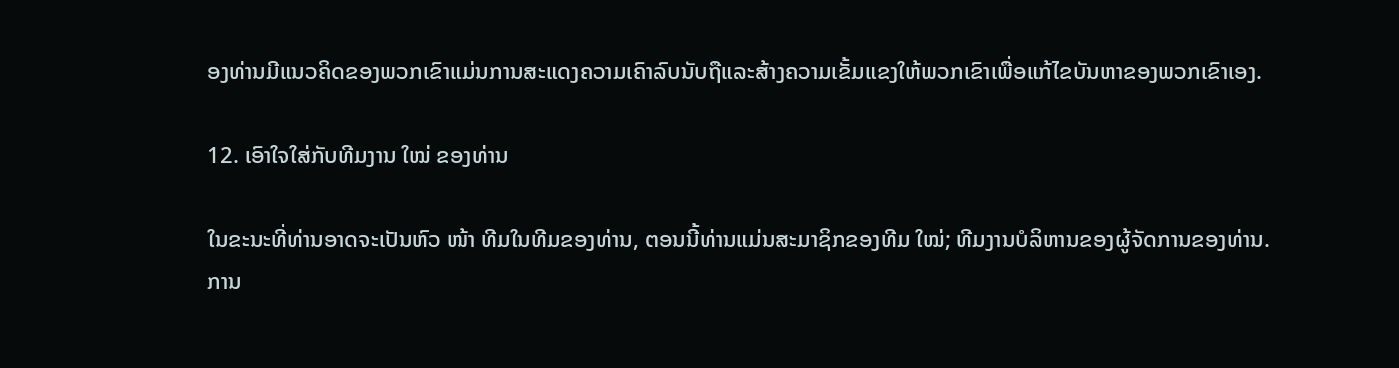ອງທ່ານມີແນວຄິດຂອງພວກເຂົາແມ່ນການສະແດງຄວາມເຄົາລົບນັບຖືແລະສ້າງຄວາມເຂັ້ມແຂງໃຫ້ພວກເຂົາເພື່ອແກ້ໄຂບັນຫາຂອງພວກເຂົາເອງ.

12. ເອົາໃຈໃສ່ກັບທີມງານ ໃໝ່ ຂອງທ່ານ

ໃນຂະນະທີ່ທ່ານອາດຈະເປັນຫົວ ໜ້າ ທີມໃນທີມຂອງທ່ານ, ຕອນນີ້ທ່ານແມ່ນສະມາຊິກຂອງທີມ ໃໝ່; ທີມງານບໍລິຫານຂອງຜູ້ຈັດການຂອງທ່ານ. ການ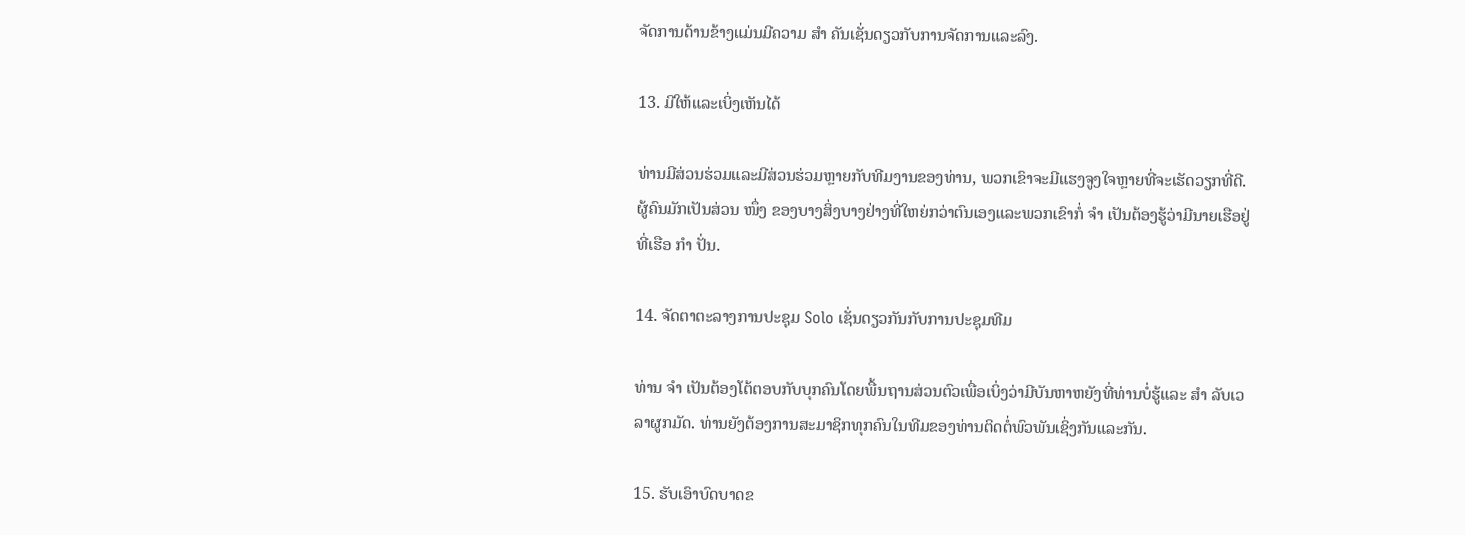ຈັດການດ້ານຂ້າງແມ່ນມີຄວາມ ສຳ ຄັນເຊັ່ນດຽວກັບການຈັດການແລະລົງ.

13. ມີໃຫ້ແລະເບິ່ງເຫັນໄດ້

ທ່ານມີສ່ວນຮ່ວມແລະມີສ່ວນຮ່ວມຫຼາຍກັບທີມງານຂອງທ່ານ, ພວກເຂົາຈະມີແຮງຈູງໃຈຫຼາຍທີ່ຈະເຮັດວຽກທີ່ດີ. ຜູ້ຄົນມັກເປັນສ່ວນ ໜຶ່ງ ຂອງບາງສິ່ງບາງຢ່າງທີ່ໃຫຍ່ກວ່າຕົນເອງແລະພວກເຂົາກໍ່ ຈຳ ເປັນຕ້ອງຮູ້ວ່າມີນາຍເຮືອຢູ່ທີ່ເຮືອ ກຳ ປັ່ນ.

14. ຈັດຕາຕະລາງການປະຊຸມ Solo ເຊັ່ນດຽວກັນກັບການປະຊຸມທີມ

ທ່ານ ຈຳ ເປັນຕ້ອງໂຕ້ຕອບກັບບຸກຄົນໂດຍພື້ນຖານສ່ວນຕົວເພື່ອເບິ່ງວ່າມີບັນຫາຫຍັງທີ່ທ່ານບໍ່ຮູ້ແລະ ສຳ ລັບເວລາຜູກມັດ. ທ່ານຍັງຕ້ອງການສະມາຊິກທຸກຄົນໃນທີມຂອງທ່ານຕິດຕໍ່ພົວພັນເຊິ່ງກັນແລະກັນ.

15. ຮັບເອົາບົດບາດຂ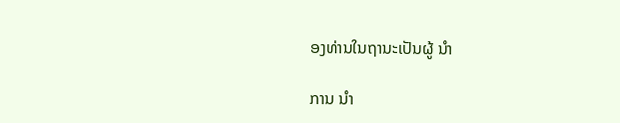ອງທ່ານໃນຖານະເປັນຜູ້ ນຳ

ການ ນຳ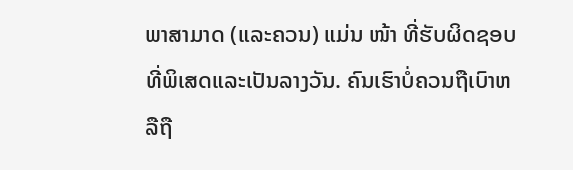ພາສາມາດ (ແລະຄວນ) ແມ່ນ ໜ້າ ທີ່ຮັບຜິດຊອບທີ່ພິເສດແລະເປັນລາງວັນ. ຄົນເຮົາບໍ່ຄວນຖືເບົາຫລືຖື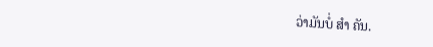ວ່າມັນບໍ່ ສຳ ຄັນ.